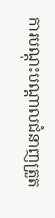ការបណ្តុះបណ្តាលជំនាញត្រួត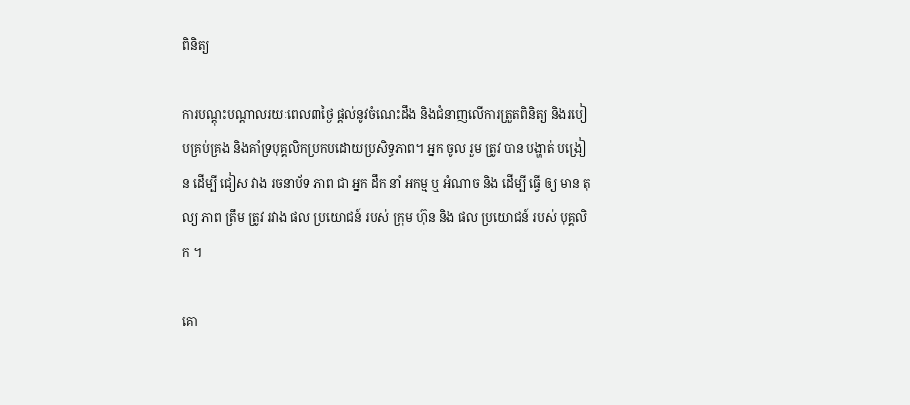ពិនិត្យ

ការបណ្តុះបណ្តាលរយៈពេល៣ថ្ងៃ ផ្តល់នូវចំណេះដឹង និងជំនាញលើការត្រួតពិនិត្យ និងរបៀបគ្រប់គ្រង និងគាំទ្របុគ្គលិកប្រកបដោយប្រសិទ្ធភាព។ អ្នក ចូល រួម ត្រូវ បាន បង្ហាត់ បង្រៀន ដើម្បី ជៀស វាង រចនាប័ទ ភាព ជា អ្នក ដឹក នាំ អកម្ម ឬ អំណាច និង ដើម្បី ធ្វើ ឲ្យ មាន តុល្យ ភាព ត្រឹម ត្រូវ រវាង ផល ប្រយោជន៍ របស់ ក្រុម ហ៊ុន និង ផល ប្រយោជន៍ របស់ បុគ្គលិក ។

គោ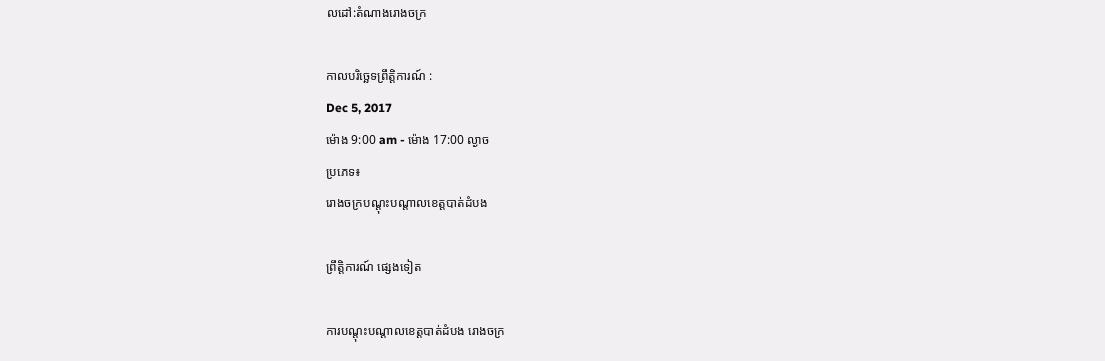លដៅ:តំណាងរោងចក្រ

កាលបរិច្ឆេទព្រឹត្តិការណ៍ :
Dec 5, 2017
ម៉ោង 9:00 am - ម៉ោង 17:00 ល្ងាច
ប្រភេទ៖
រោងចក្របណ្តុះបណ្តាលខេត្តបាត់ដំបង

ព្រឹត្តិការណ៍ ផ្សេងទៀត

ការបណ្តុះបណ្តាលខេត្តបាត់ដំបង រោងចក្រ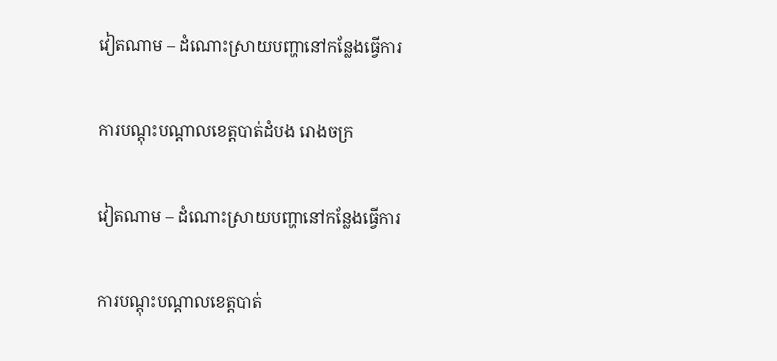វៀតណាម – ដំណោះស្រាយបញ្ហានៅកន្លែងធ្វើការ

ការបណ្តុះបណ្តាលខេត្តបាត់ដំបង រោងចក្រ

វៀតណាម – ដំណោះស្រាយបញ្ហានៅកន្លែងធ្វើការ

ការបណ្តុះបណ្តាលខេត្តបាត់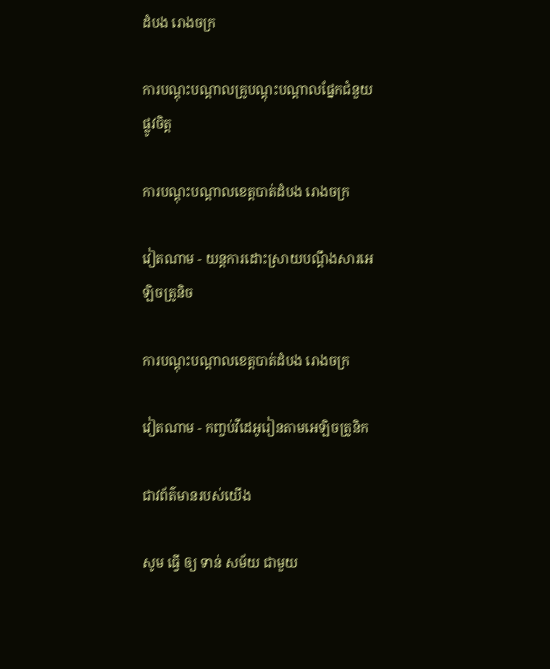ដំបង រោងចក្រ

ការបណ្តុះបណ្តាលគ្រូបណ្តុះបណ្តាលផ្នែកជំនួយផ្លូវចិត្ត

ការបណ្តុះបណ្តាលខេត្តបាត់ដំបង រោងចក្រ

វៀតណាម - យន្តការដោះស្រាយបណ្តឹងសារអេឡិចត្រូនិច

ការបណ្តុះបណ្តាលខេត្តបាត់ដំបង រោងចក្រ

វៀតណាម - កញ្ចប់វីដេអូរៀនតាមអេឡិចត្រូនិក

ជាវព័ត៌មានរបស់យើង

សូម ធ្វើ ឲ្យ ទាន់ សម័យ ជាមួយ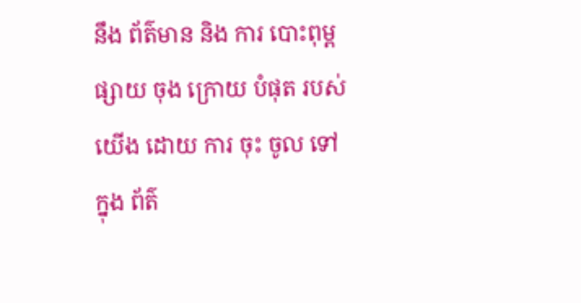នឹង ព័ត៌មាន និង ការ បោះពុម្ព ផ្សាយ ចុង ក្រោយ បំផុត របស់ យើង ដោយ ការ ចុះ ចូល ទៅ ក្នុង ព័ត៌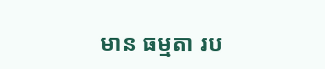មាន ធម្មតា រប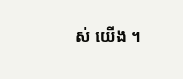ស់ យើង ។